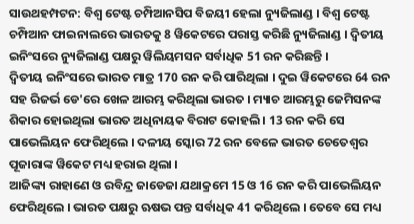ସାଉଥହମ୍ପଟନ: ବିଶ୍ୱ ଟେଷ୍ଟ ଚମ୍ପିଆନସିପ ବିଜୟୀ ହେଲା ନ୍ୟୁଜିଲାଣ୍ଡ । ବିଶ୍ୱ ଟେଷ୍ଟ ଚମ୍ପିଆନ ଫାଇନାଲରେ ଭାରତକୁ 8 ୱିକେଟରେ ପରାସ୍ତ କରିଛି ନ୍ୟୁଜିଲାଣ୍ଡ । ଦ୍ୱିତୀୟ ଇନିଂସରେ ନ୍ୟୁଜିଲାଣ୍ଡ ପକ୍ଷରୁ ୱିଲିୟମସନ ସର୍ବାଧିକ 51 ରନ କରିଛନ୍ତି ।
ଦ୍ୱିତୀୟ ଇନିଂସରେ ଭାରତ ମାତ୍ର 170 ରନ କରି ପାରିଥିଲା । ଦୁଇ ୱିକେଟରେ 64 ରନ ସହ ରିଜର୍ଭ ଡେ'ରେ ଖେଳ ଆରମ୍ଭ କରିଥିଲା ଭାରତ । ମ୍ୟାଚ ଆରମ୍ଭରୁ ଜେମିସନଙ୍କ ଶିକାର ହୋଇଥିଲା ଭାରତ ଅଧିନାୟକ ବିରାଟ କୋହଲି । 13 ରନ କରି ସେ ପାଭେଲିୟନ ଫେରିଥିଲେ । ଦଳୀୟ ସ୍କୋର 72 ରନ ବେଳେ ଭାରତ ଚେତେଶ୍ୱର ପୂଜାରାଙ୍କ ୱିକେଟ ମଧ୍ୟ ହରାଇ ଥିଲା ।
ଆଜିଙ୍କ୍ୟ ରାହାଣେ ଓ ରବିନ୍ଦ୍ର ଜାଡେଜା ଯଥାକ୍ରମେ 15 ଓ 16 ରନ କରି ପାଭେଲିୟନ ଫେରିଥିଲେ । ଭାରତ ପକ୍ଷରୁ ଋଷଭ ପନ୍ତ ସର୍ବାଧିକ 41 କରିଥିଲେ । ତେବେ ସେ ମଧ୍ୟ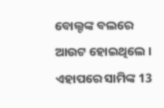ବୋଲ୍ଟଙ୍କ ବଲରେ ଆଉଟ ହୋଇଥିଲେ । ଏହାପରେ ସାମିଙ୍କ 13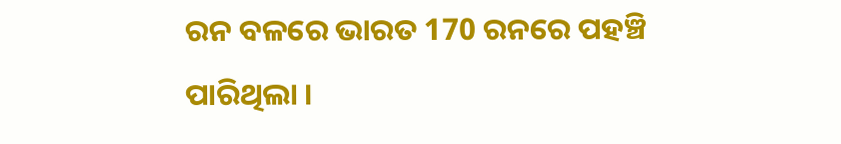ରନ ବଳରେ ଭାରତ 170 ରନରେ ପହଞ୍ଚି ପାରିଥିଲା ।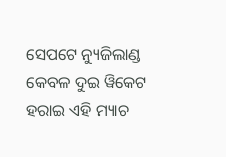ସେପଟେ ନ୍ୟୁଜିଲାଣ୍ଡ କେବଳ ଦୁଇ ୱିକେଟ ହରାଇ ଏହି ମ୍ୟାଚ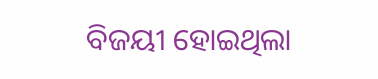ବିଜୟୀ ହୋଇଥିଲା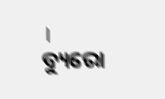।
ବ୍ୟୁରୋ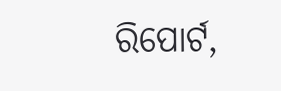ରିପୋର୍ଟ,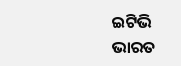ଇଟିଭି ଭାରତ